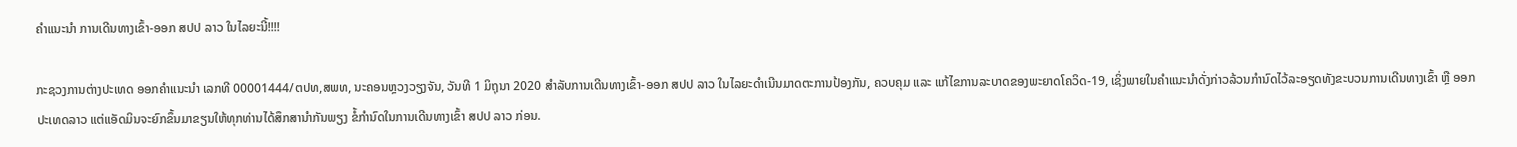ຄຳແນະນຳ ການເດີນທາງເຂົ້າ-ອອກ ສປປ ລາວ ໃນໄລຍະນີ້!!!!

ກະຊວງການຕ່າງປະເທດ ອອກຄຳແນະນຳ ເລກທີ 00001444/ຕປທ,ສພທ, ນະຄອນຫຼວງວຽງຈັນ, ວັນທີ 1 ມິຖຸນາ 2020 ສຳລັບການເດີນທາງເຂົ້າ-ອອກ ສປປ ລາວ ໃນໄລຍະດຳເນີນມາດຕະການປ້ອງກັນ, ຄວບຄຸມ ແລະ ແກ້ໄຂການລະບາດຂອງພະຍາດໂຄວິດ-19, ເຊິ່ງພາຍໃນຄໍາແນະນໍາດັ່ງກ່າວລ້ວນກໍານົດໄວ້ລະອຽດທັງຂະບວນການເດີນທາງເຂົ້າ ຫຼື ອອກ ປະເທດລາວ ແຕ່ແອັດມິນຈະຍົກຂຶ້ນມາຂຽນໃຫ້ທຸກທ່ານໄດ້ສຶກສານໍາກັນພຽງ ຂໍ້ກໍານົດໃນການເດີນທາງເຂົ້າ ສປປ ລາວ ກ່ອນ.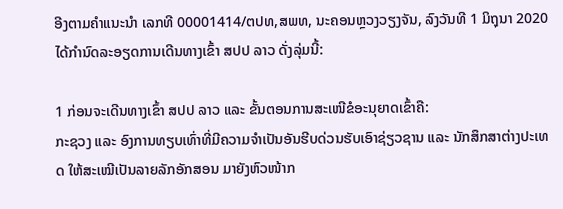ອີງຕາມຄໍາແນະນໍາ ເລກທີ 00001414/ຕປທ,ສພທ, ນະຄອນຫຼວງວຽງຈັນ, ລົງວັນທີ 1 ມິຖຸນາ 2020 ໄດ້ກໍານົດລະອຽດການເດີນທາງເຂົ້າ ສປປ ລາວ ດັ່ງລຸ່ມນີ້:

1 ກ່ອນຈະເດີນທາງເຂົ້າ ສປປ ລາວ ແລະ ຂັ້ນຕອນການສະເໜີຂໍອະນຸຍາດເຂົ້າຄື:
ກະຊວງ ແລະ ອົງການທຽບເທົ່າທີ່ມີຄວາມຈຳເປັນອັນຮີບດ່ວນຮັບເອົາຊ່ຽວຊານ ແລະ ນັກສຶກສາຕ່າງປະເທດ ໃຫ້ສະເໝີເປັນລາຍລັກອັກສອນ ມາຍັງຫົວໜ້າກ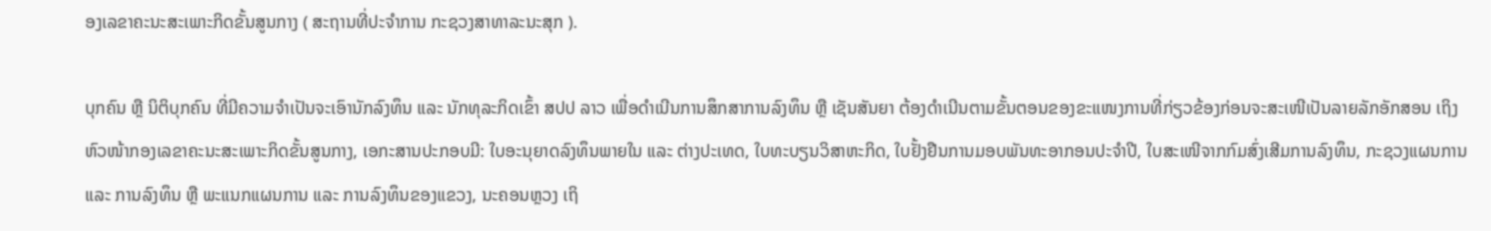ອງເລຂາຄະນະສະເພາະກິດຂັ້ນສູນກາງ ( ສະຖານທີ່ປະຈໍາການ ກະຊວງສາທາລະນະສຸກ ).

ບຸກຄົນ ຫຼື ນິຕິບຸກຄົນ ທີ່ມີຄວາມຈໍາເປັນຈະເອົານັກລົງທຶນ ແລະ ນັກທຸລະກິດເຂົ້າ ສປປ ລາວ ເພື່ອດຳເນີນການສຶກສາການລົງທຶນ ຫຼື ເຊັນສັນຍາ ຕ້ອງດໍາເນີນຕາມຂັ້ນຕອນຂອງຂະແໜງການທີ່ກ່ຽວຂ້ອງກ່ອນຈະສະເໜີເປັນລາຍລັກອັກສອນ ເຖິງຫົວໜ້າກອງເລຂາຄະນະສະເພາະກິດຂັ້ນສູນກາງ, ເອກະສານປະກອບມີ: ໃບອະນຸຍາດລົງທຶນພາຍໃນ ແລະ ຕ່າງປະເທດ, ໃບທະບຽນວິສາຫະກິດ, ໃບຢັ້ງຢືນການມອບພັນທະອາກອນປະຈຳປີ, ໃບສະເໜີຈາກກົມສົ່ງເສີມການລົງທຶນ, ກະຊວງແຜນການ ແລະ ການລົງທຶນ ຫຼື ພະແນກແຜນການ ແລະ ການລົງທຶນຂອງແຂວງ, ນະຄອນຫຼວງ ເຖິ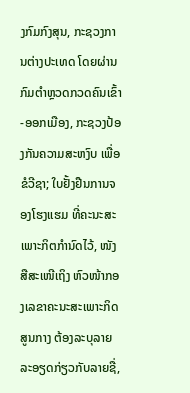ງກົມກົງສຸນ, ກະຊວງການຕ່າງປະເທດ ໂດຍຜ່ານກົມຕຳຫຼວດກວດຄົນເຂົ້າ-ອອກເມືອງ, ກະຊວງປ້ອງກັນຄວາມສະຫງົບ ເພື່ອຂໍວີຊາ; ໃບຢັ້ງຢືນການຈອງໂຮງແຮມ ທີ່ຄະນະສະເພາະກິຕກຳນົດໄວ້, ໜັງສືສະເໜີເຖິງ ຫົວໜ້າກອງເລຂາຄະນະສະເພາະກິດສູນກາງ ຕ້ອງລະບຸລາຍລະອຽດກ່ຽວກັບລາຍຊື່,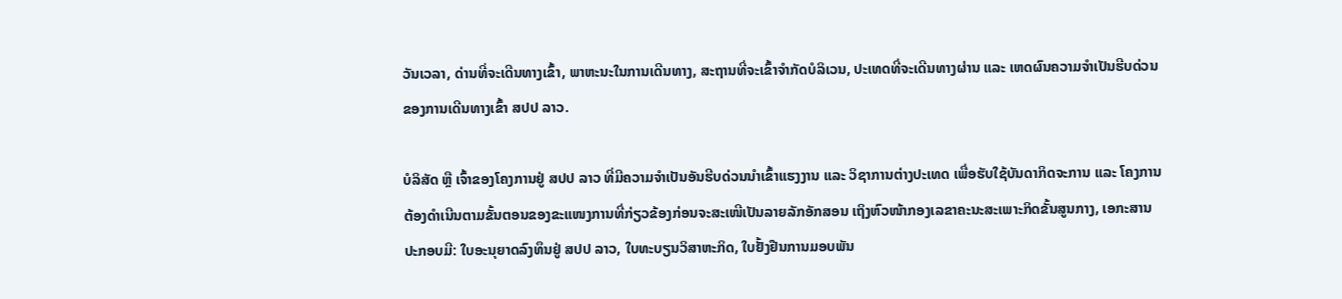ວັນເວລາ, ດ່ານທີ່ຈະເດີນທາງເຂົ້າ, ພາຫະນະໃນການເດີນທາງ, ສະຖານທີ່ຈະເຂົ້າຈຳກັດບໍລິເວນ, ປະເທດທີ່ຈະເດີນທາງຜ່ານ ແລະ ເຫດຜົນຄວາມຈຳເປັນຮີບດ່ວນຂອງການເດີນທາງເຂົ້າ ສປປ ລາວ.

ບໍລິສັດ ຫຼື ເຈົ້າຂອງໂຄງການຢູ່ ສປປ ລາວ ທີ່ມີຄວາມຈໍາເປັນອັນຮີບດ່ວນນຳເຂົ້າແຮງງານ ແລະ ວິຊາການຕ່າງປະເທດ ເພື່ອຮັບໃຊ້ບັນດາກິດຈະການ ແລະ ໂຄງການ ຕ້ອງດໍາເນີນຕາມຂັ້ນຕອນຂອງຂະແໜງການທີ່ກ່ຽວຂ້ອງກ່ອນຈະສະເໜີເປັນລາຍລັກອັກສອນ ເຖິງຫົວໜ້າກອງເລຂາຄະນະສະເພາະກິດຂັ້ນສູນກາງ, ເອກະສານປະກອບມີ: ໃບອະນຸຍາດລົງທຶນຢູ່ ສປປ ລາວ, ໃບທະບຽນວິສາຫະກິດ, ໃບຢັ້ງຢືນການມອບພັນ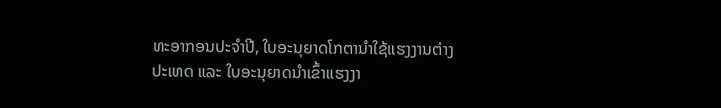ທະອາກອນປະຈຳປີ, ໃບອະນຸຍາດໂກຕານຳໃຊ້ແຮງງານຕ່າງປະເທດ ແລະ ໃບອະນຸຍາດນຳເຂົ້າແຮງງາ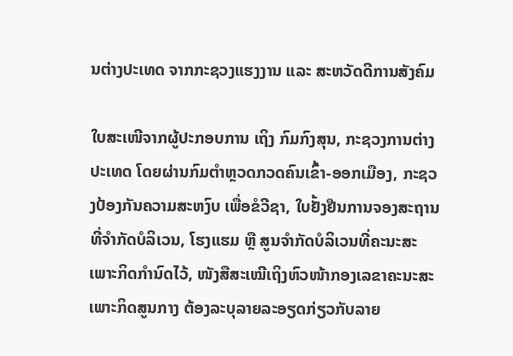ນຕ່າງປະເທດ ຈາກກະຊວງແຮງງານ ແລະ ສະຫວັດດີການສັງຄົມ

ໃບສະເໜີຈາກຜູ້ປະກອບການ ເຖິງ ກົມກົງສຸນ, ກະຊວງການຕ່າງປະເທດ ໂດຍຜ່ານກົມຕຳຫຼວດກວດຄົນເຂົ້າ-ອອກເມືອງ, ກະຊວງປ້ອງກັນຄວາມສະຫງົບ ເພື່ອຂໍວີຊາ, ໃບຢັ້ງຢືນການຈອງສະຖານທີ່ຈຳກັດບໍລິເວນ, ໂຮງແຮມ ຫຼື ສູນຈຳກັດບໍລິເວນທີ່ຄະນະສະເພາະກິດກໍານົດໄວ້, ໜັງສືສະເໝີເຖິງຫົວໜ້າກອງເລຂາຄະນະສະເພາະກິດສູນກາງ ຕ້ອງລະບຸລາຍລະອຽດກ່ຽວກັບລາຍ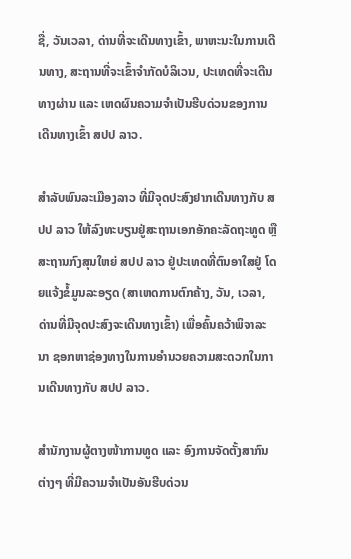ຊື່, ວັນເວລາ, ດ່ານທີ່ຈະເດີນທາງເຂົ້າ, ພາຫະນະໃນການເດີນທາງ, ສະຖານທີ່ຈະເຂົ້າຈຳກັດບໍລິເວນ, ປະເທດທີ່ຈະເດີນທາງຜ່ານ ແລະ ເຫດຜົນຄວາມຈໍາເປັນຮີບດ່ວນຂອງການເດີນທາງເຂົ້າ ສປປ ລາວ.

ສໍາລັບພົນລະເມືອງລາວ ທີ່ມີຈຸດປະສົງຢາກເດີນທາງກັບ ສປປ ລາວ ໃຫ້ລົງທະບຽນຢູ່ສະຖານເອກອັກຄະລັດຖະທູດ ຫຼື ສະຖານກົງສຸນໃຫຍ່ ສປປ ລາວ ຢູ່ປະເທດທີ່ຕົນອາໃສຢູ່ ໂດຍແຈ້ງຂໍ້ມູນລະອຽດ (ສາເຫດການຕົກຄ້າງ, ວັນ, ເວລາ, ດ່ານທີ່ມີຈຸດປະສົງຈະເດີນທາງເຂົ້າ) ເພື່ອຄົ້ນຄວ້າພິຈາລະນາ ຊອກຫາຊ່ອງທາງໃນການອໍານວຍຄວາມສະດວກໃນການເດີນທາງກັບ ສປປ ລາວ.

ສໍານັກງານຜູ້ຕາງໜ້າການທູດ ແລະ ອົງການຈັດຕັ້ງສາກົນຕ່າງໆ ທີ່ມີຄວາມຈໍາເປັນອັນຮີບດ່ວນ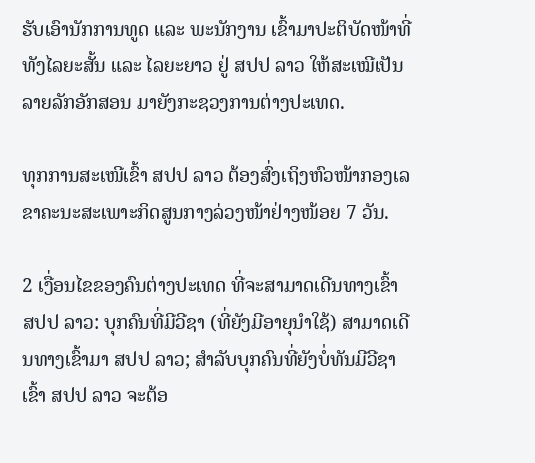ຮັບເອົານັກການທູດ ແລະ ພະນັກງານ ເຂົ້າມາປະຕິບັດໜ້າທີ່ທັງໄລຍະສັ້ນ ແລະ ໄລຍະຍາວ ຢູ່ ສປປ ລາວ ໃຫ້ສະເໝີເປັນລາຍລັກອັກສອນ ມາຍັງກະຊວງການຕ່າງປະເທດ.

ທຸກການສະເໜີເຂົ້າ ສປປ ລາວ ຕ້ອງສົ່ງເຖິງຫົວໜ້າກອງເລຂາຄະນະສະເພາະກິດສູນກາງລ່ວງໜ້າຢ່າງໜ້ອຍ 7 ວັນ.

2 ເງື່ອນໄຂຂອງຄົນຕ່າງປະເທດ ທີ່ຈະສາມາດເດີນທາງເຂົ້າ ສປປ ລາວ: ບຸກຄົນທີ່ມີວີຊາ (ທີ່ຍັງມີອາຍຸນໍາໃຊ້) ສາມາດເດີນທາງເຂົ້າມາ ສປປ ລາວ; ສໍາລັບບຸກຄົນທີ່ຍັງບໍ່ທັນມີວີຊາເຂົ້າ ສປປ ລາວ ຈະຕ້ອ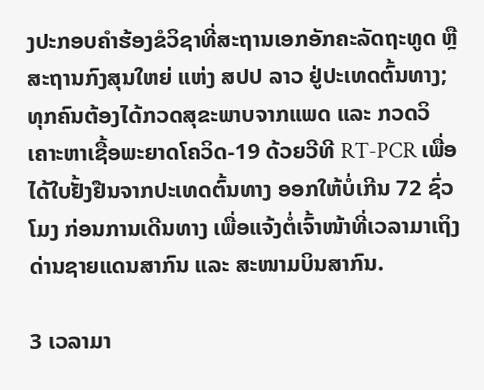ງປະກອບຄຳຮ້ອງຂໍວິຊາທີ່ສະຖານເອກອັກຄະລັດຖະທູດ ຫຼື ສະຖານກົງສຸນໃຫຍ່ ແຫ່ງ ສປປ ລາວ ຢູ່ປະເທດຕົ້ນທາງ; ທຸກຄົນຕ້ອງໄດ້ກວດສຸຂະພາບຈາກແພດ ແລະ ກວດວິເຄາະຫາເຊື້ອພະຍາດໂຄວິດ-19 ດ້ວຍວີທີ RT-PCR ເພື່ອໄດ້ໃບຢັ້ງຢືນຈາກປະເທດຕົ້ນທາງ ອອກໃຫ້ບໍ່ເກີນ 72 ຊົ່ວໂມງ ກ່ອນການເດີນທາງ ເພື່ອແຈ້ງຕໍ່ເຈົ້າໜ້າທີ່ເວລາມາເຖິງດ່ານຊາຍແດນສາກົນ ແລະ ສະໜາມບິນສາກົນ.

3 ເວລາມາ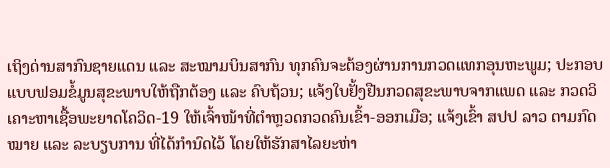ເຖິງດ່ານສາກົນຊາຍແດນ ແລະ ສະໝາມບິນສາກົນ ທຸກຄົນຈະຕ້ອງຜ່ານການກວດແທກອຸນຫະພູມ; ປະກອບແບບຟອມຂໍ້ມູນສຸຂະພາບໃຫ້ຖືກຕ້ອງ ແລະ ຄົບຖ້ວນ; ແຈ້ງໃບຢັ້ງຢືນກວດສຸຂະພາບຈາກແພດ ແລະ ກວດວິເຄາະຫາເຊື້ອພະຍາດໂຄວິດ-19 ໃຫ້ເຈົ້າໜ້າທີ່ຕຳຫຼວດກວດຄົນເຂົ້າ-ອອກເມືອ; ແຈ້ງເຂົ້າ ສປປ ລາວ ຕາມກົດໝາຍ ແລະ ລະບຽບການ ທີ່ໄດ້ກຳນົດໄວ້ ໂດຍໃຫ້ຮັກສາໄລຍະຫ່າ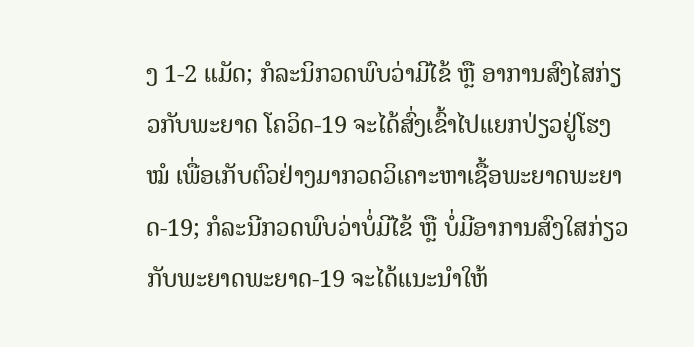ງ 1-2 ແມັດ; ກໍລະນິກວດພົບວ່າມີໄຂ້ ຫຼື ອາການສົງໄສກ່ຽວກັບພະຍາດ ໂຄວິດ-19 ຈະໄດ້ສົ່ງເຂົ້າໄປແຍກປ່ຽວຢູ່ໂຮງໝໍ ເພື່ອເກັບຕົວຢ່າງມາກວດວິເຄາະຫາເຊື້ອພະຍາດພະຍາດ-19; ກໍລະນີກວດພົບວ່າບໍ່ມີໄຂ້ ຫຼື ບໍ່ມີອາການສົງໃສກ່ຽວກັບພະຍາດພະຍາດ-19 ຈະໄດ້ແນະນຳໃຫ້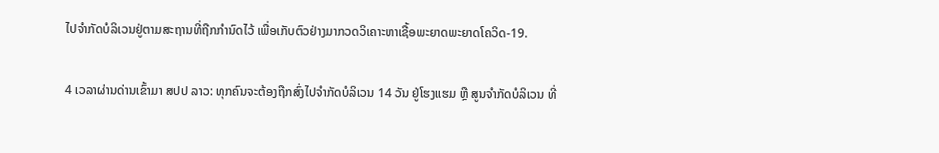ໄປຈຳກັດບໍລິເວນຢູ່ຕາມສະຖານທີ່ຖືກກຳນົດໄວ້ ເພື່ອເກັບຕົວຢ່າງມາກວດວິເຄາະຫາເຊື້ອພະຍາດພະຍາດໂຄວິດ-19.

4 ເວລາຜ່ານດ່ານເຂົ້າມາ ສປປ ລາວ: ທຸກຄົນຈະຕ້ອງຖືກສົ່ງໄປຈຳກັດບໍລິເວນ 14 ວັນ ຢູ່ໂຮງແຮມ ຫຼື ສູນຈຳກັດບໍລິເວນ ທີ່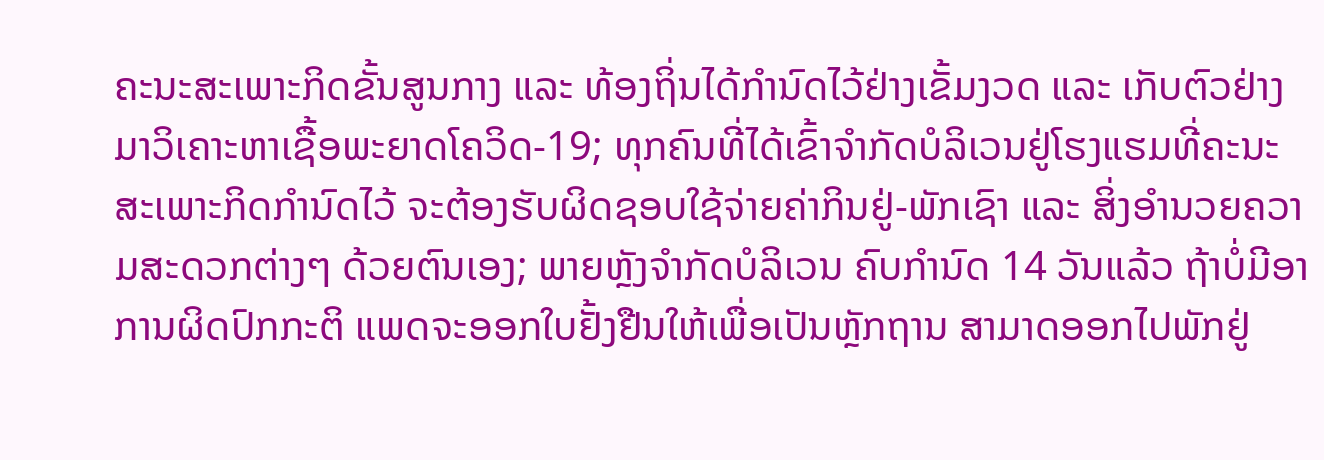ຄະນະສະເພາະກິດຂັ້ນສູນກາງ ແລະ ທ້ອງຖິ່ນໄດ້ກໍານົດໄວ້ຢ່າງເຂັ້ມງວດ ແລະ ເກັບຕົວຢ່າງມາວິເຄາະຫາເຊື້ອພະຍາດໂຄວິດ-19; ທຸກຄົນທີ່ໄດ້ເຂົ້າຈຳກັດບໍລິເວນຢູ່ໂຮງແຮມທີ່ຄະນະສະເພາະກິດກຳນົດໄວ້ ຈະຕ້ອງຮັບຜິດຊອບໃຊ້ຈ່າຍຄ່າກິນຢູ່-ພັກເຊົາ ແລະ ສິ່ງອຳນວຍຄວາມສະດວກຕ່າງໆ ດ້ວຍຕົນເອງ; ພາຍຫຼັງຈຳກັດບໍລິເວນ ຄົບກໍານົດ 14 ວັນແລ້ວ ຖ້າບໍ່ມີອາການຜິດປົກກະຕິ ແພດຈະອອກໃບຢັ້ງຢືນໃຫ້ເພື່ອເປັນຫຼັກຖານ ສາມາດອອກໄປພັກຢູ່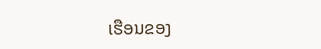ເຮືອນຂອງ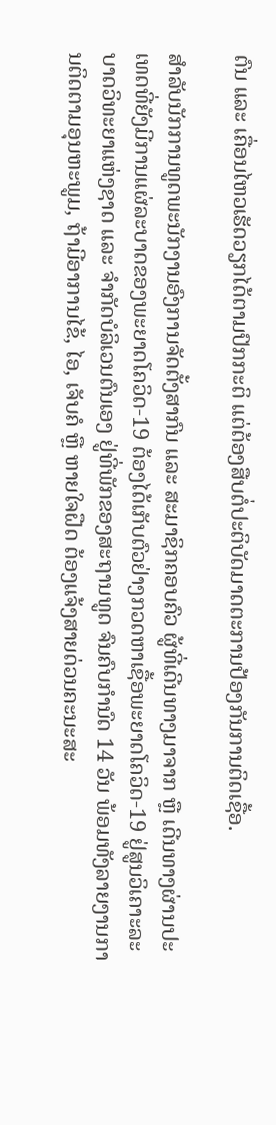ຕົນ ແລະ ເຄື່ອນໄຫວເຮັດວຽກໄດ້ຕາມປົກກະຕິ ແຕ່ຕ້ອງສືບຕໍ່ປະຕິບັດມາດຕະການປ້ອງກັນການຕິດເຊື້ອ.

ສໍາລັບນັກການທູດພະນັກງານອົງການຈັດຕັ້ງສາກົນ ແລະ ສະມາຊິກຄອບຄົວ ຜູ້ທີ່ເດີນທາງມາຈາກ ຫຼື ເດີນທາງຜ່ານປະເທດທີ່ຍັງມີການແຜ່ລະບາດຂອງພະຍາດໂຄວິດ-19 ຕ້ອງໄດ້ເກັບຕົວຢ່າງກວດຫາເຊື້ອພະຍາດໂຄວິດ-19 ຢູ່ສູນວິເຄາະລະບາດວິທະຍາແຫ່ງຊາດ ແລະ ຈໍາກັດບໍລິເວນຕົນເອງ ຢູ່ທີ່ພັກຂອງສະຖານທູດ ຈົນຄົບກໍານົດ 14 ວັນ ພ້ອມທັງລາຍງານການຕິດຕາມອຸນຫະພູມ, ຖ້າມີອາການໄຂ້, ໄອ, ເຈັບຄໍ ຫຼື ຫາຍໃຈຝືດ ຕ້ອງແຈ້ງສາຍດ່ວນຄະນະສະ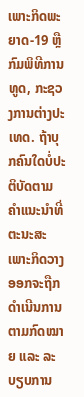ເພາະກິດພະຍາດ-19 ຫຼື ກົມພິທີການທູດ, ກະຊວງການຕ່າງປະເທດ. ຖ້າບຸກຄົນໃດບໍ່ປະຕິບັດຕາມຄໍາແນະນຳທີ່ຕະນະສະເພາະກິດວາງອອກຈະຖືກດໍາເນີນການຕາມກົດໝາຍ ແລະ ລະບຽບການ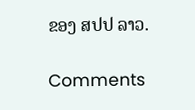ຂອງ ສປປ ລາວ.

Comments